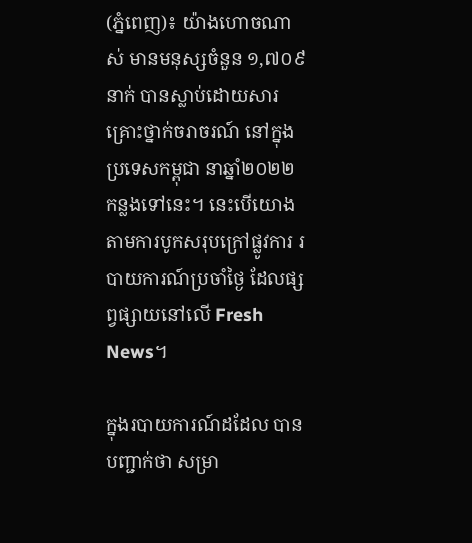(ភ្នំពេញ)៖ យ៉ាងហោចណាស់ មានមនុស្សចំនួន ១,៧០៩នាក់ បានស្លាប់ដោយសារគ្រោះថ្នាក់ចរាចរណ៍ នៅក្នុងប្រទេសកម្ពុជា នាឆ្នាំ២០២២ កន្លងទៅនេះ។ នេះបើយោងតាមការបូកសរុបក្រៅផ្លូវការ របាយការណ៍ប្រចាំថ្ងៃ ដែលផ្សព្វផ្សាយនៅលើ Fresh News។

ក្នុងរបាយការណ៍ដដែល បានបញ្ជាក់ថា សម្រា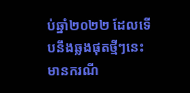ប់ឆ្នាំ២០២២ ដែលទើបនឹងឆ្លងផុតថ្មីៗនេះ មានករណី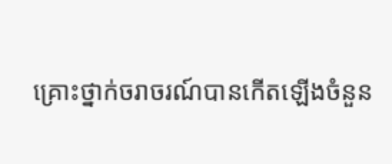គ្រោះថ្នាក់ចរាចរណ៍បានកើតឡើងចំនួន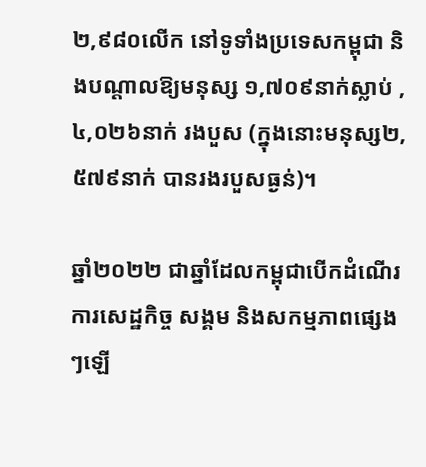២,៩៨០លើក នៅទូទាំងប្រទេសកម្ពុជា និងបណ្តាលឱ្យមនុស្ស ១,៧០៩នាក់ស្លាប់ , ៤,០២៦នាក់ រងបួស (ក្នុងនោះមនុស្ស២,៥៧៩នាក់ បានរងរបួសធ្ងន់)។

ឆ្នាំ២០២២ ជាឆ្នាំដែលកម្ពុជាបើកដំណើរការសេដ្ឋកិច្ច សង្គម និងសកម្មភាពផ្សេងៗឡើ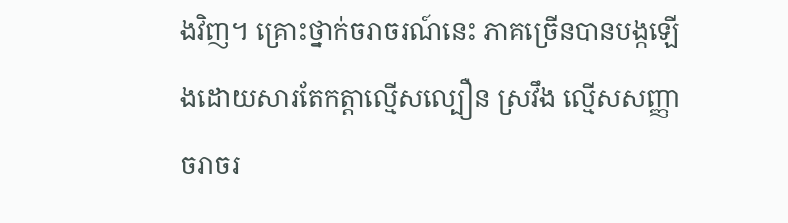ងវិញ។ គ្រោះថ្នាក់ចរាចរណ៍នេះ ភាគច្រើនបានបង្កឡើងដោយសារតែកត្តាល្មើសល្បឿន ស្រវឹង ល្មើសសញ្ញាចរាចរ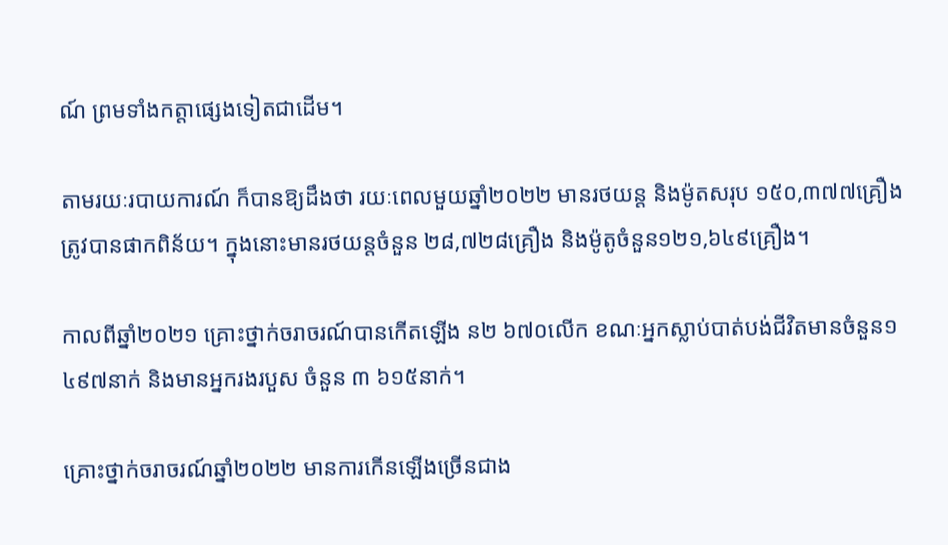ណ៍ ព្រមទាំងកត្តាផ្សេងទៀតជាដើម។

តាមរយៈរបាយការណ៍ ក៏បានឱ្យដឹងថា រយៈពេលមួយឆ្នាំ២០២២ មានរថយន្ត និងម៉ូតសរុប ១៥០,៣៧៧គ្រឿង ត្រូវបានផាកពិន័យ។ ក្នុងនោះមានរថយន្តចំនួន ២៨,៧២៨គ្រឿង និងម៉ូតូចំនួន១២១,៦៤៩គ្រឿង។

កាលពីឆ្នាំ២០២១ គ្រោះថ្នាក់ចរាចរណ៍បានកើតឡើង ន២ ៦៧០លើក ខណៈអ្នកស្លាប់បាត់បង់ជីវិតមានចំនួន១ ៤៩៧នាក់ និងមានអ្នករងរបួស ចំនួន ៣ ៦១៥នាក់។

គ្រោះថ្នាក់ចរាចរណ៍ឆ្នាំ២០២២ មានការកើនឡើងច្រើនជាង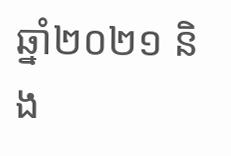ឆ្នាំ២០២១ និង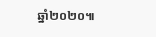ឆ្នាំ២០២០៕